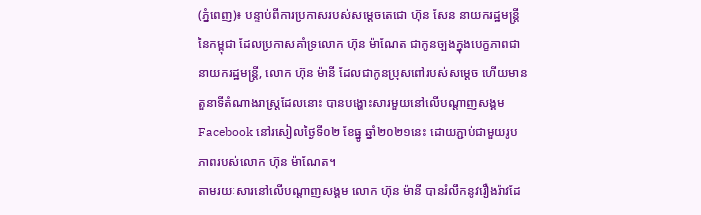(ភ្នំពេញ)៖ បន្ទាប់ពីការប្រកាសរបស់សម្ដេចតេជោ ហ៊ុន សែន នាយករដ្ឋមន្ដ្រីនៃកម្ពុជា ដែលប្រកាសគាំទ្រលោក ហ៊ុន ម៉ាណែត ជាកូនច្បងក្នុងបេក្ខភាពជានាយករដ្ឋមន្ដ្រី, លោក ហ៊ុន ម៉ានី ដែលជាកូនប្រុសពៅរបស់សម្ដេច ហើយមានតួនាទីតំណាងរាស្ដ្រដែលនោះ បានបង្ហោះសារមួយនៅលើបណ្ដាញសង្គម Facebook នៅរសៀលថ្ងៃទី០២ ខែធ្នូ ឆ្នាំ២០២១នេះ ដោយភ្ជាប់ជាមួយរូបភាពរបស់លោក ហ៊ុន ម៉ាណែត។
តាមរយៈសារនៅលើបណ្ដាញសង្គម លោក ហ៊ុន ម៉ានី បានរំលឹកនូវរឿងរ៉ាវដែ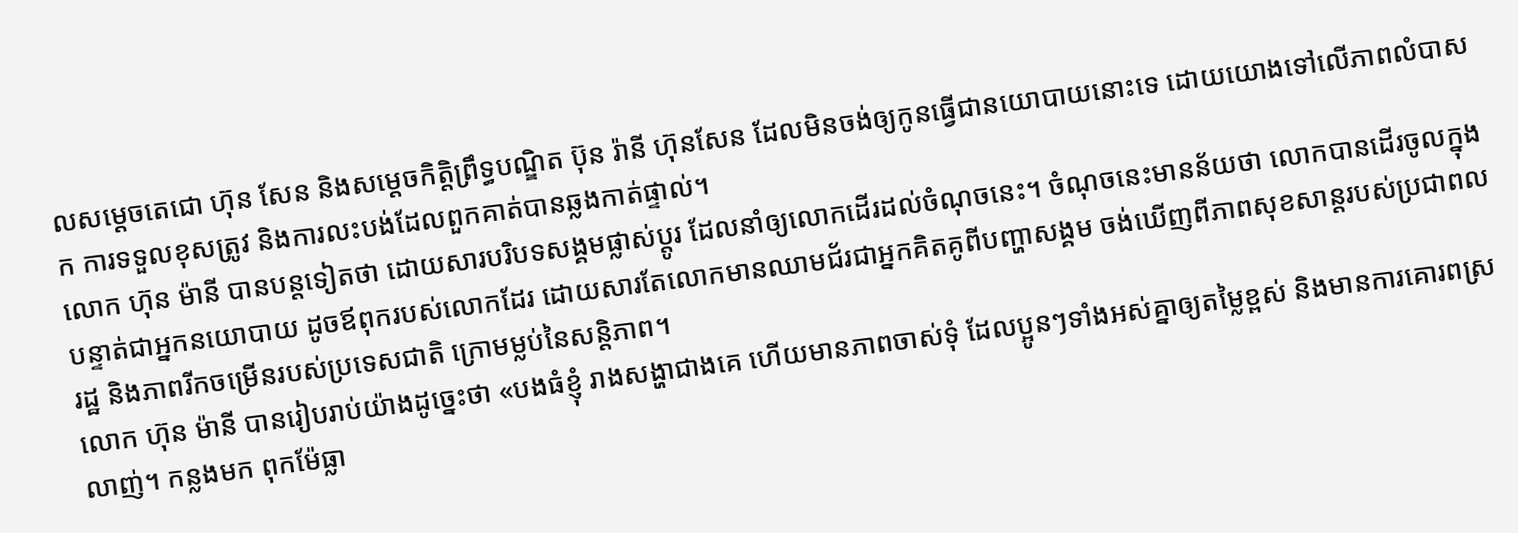លសម្ដេចតេជោ ហ៊ុន សែន និងសម្ដេចកិត្តិព្រឹទ្ធបណ្ឌិត ប៊ុន រ៉ានី ហ៊ុនសែន ដែលមិនចង់ឲ្យកូនធ្វើជានយោបាយនោះទេ ដោយយោងទៅលើភាពលំបាសក ការទទួលខុសត្រូវ និងការលះបង់ដែលពួកគាត់បានឆ្លងកាត់ផ្ទាល់។
លោក ហ៊ុន ម៉ានី បានបន្ដទៀតថា ដោយសារបរិបទសង្គមផ្លាស់ប្ដូរ ដែលនាំឲ្យលោកដើរដល់ចំណុចនេះ។ ចំណុចនេះមានន័យថា លោកបានដើរចូលក្នុងបន្ទាត់ជាអ្នកនយោបាយ ដូចឪពុករបស់លោកដែរ ដោយសារតែលោកមានឈាមជ័រជាអ្នកគិតគូពីបញ្ហាសង្គម ចង់ឃើញពីភាពសុខសាន្ដរបស់ប្រជាពលរដ្ឋ និងភាពរីកចម្រើនរបស់ប្រទេសជាតិ ក្រោមម្លប់នៃសន្ដិភាព។
លោក ហ៊ុន ម៉ានី បានរៀបរាប់យ៉ាងដូច្នេះថា «បងធំខ្ញុំ រាងសង្ហាជាងគេ ហើយមានភាពចាស់ទុំ ដែលប្អូនៗទាំងអស់គ្នាឲ្យតម្លៃខ្ពស់ និងមានការគោរពស្រលាញ់។ កន្លងមក ពុកម៉ែធ្លា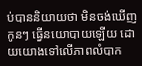ប់បាននិយាយថា មិនចង់ឃើញកូនៗ ធ្វើនយោបាយឡើយ ដោយយោងទៅលើភាពលំបាក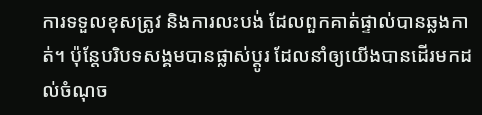ការទទួលខុសត្រូវ និងការលះបង់ ដែលពួកគាត់ផ្ទាល់បានឆ្លងកាត់។ ប៉ុន្តែបរិបទសង្គមបានផ្លាស់ប្តូរ ដែលនាំឲ្យយើងបានដើរមកដល់ចំណុច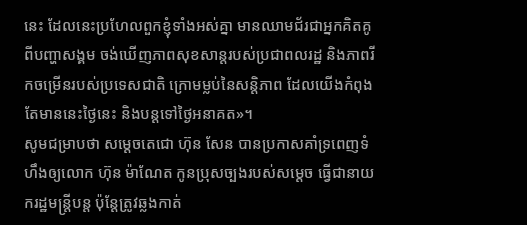នេះ ដែលនេះប្រហែលពួកខ្ញុំទាំងអស់គ្នា មានឈាមជ័រជាអ្នកគិតគូពីបញ្ហាសង្គម ចង់ឃើញភាពសុខសាន្តរបស់ប្រជាពលរដ្ឋ និងភាពរីកចម្រើនរបស់ប្រទេសជាតិ ក្រោមម្លប់នៃសន្តិភាព ដែលយើងកំពុងតែមាននេះថ្ងៃនេះ និងបន្តទៅថ្ងៃអនាគត»។
សូមជម្រាបថា សម្ដេចតេជោ ហ៊ុន សែន បានប្រកាសគាំទ្រពេញទំហឹងឲ្យលោក ហ៊ុន ម៉ាណែត កូនប្រុសច្បងរបស់សម្តេច ធ្វើជានាយករដ្ឋមន្រ្តីបន្ត ប៉ុន្តែត្រូវឆ្លងកាត់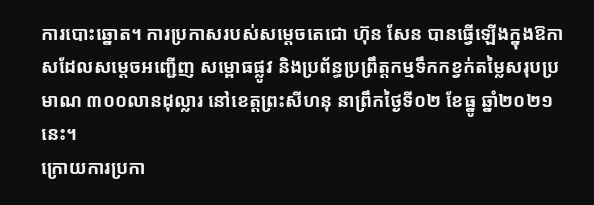ការបោះឆ្នោត។ ការប្រកាសរបស់សម្តេចតេជោ ហ៊ុន សែន បានធ្វើឡើងក្នុងឱកាសដែលសម្តេចអញ្ជើញ សម្ពោធផ្លូវ និងប្រព័ន្ធប្រព្រឹត្តកម្មទឹកកខ្វក់តម្លៃសរុបប្រមាណ ៣០០លានដុល្លារ នៅខេត្តព្រះសីហនុ នាព្រឹកថ្ងៃទី០២ ខែធ្នូ ឆ្នាំ២០២១នេះ។
ក្រោយការប្រកា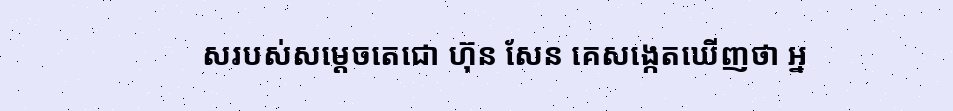សរបស់សម្ដេចតេជោ ហ៊ុន សែន គេសង្កេតឃើញថា អ្ន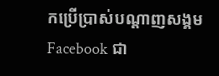កប្រើប្រាស់បណ្ដាញសង្គម Facebook ជា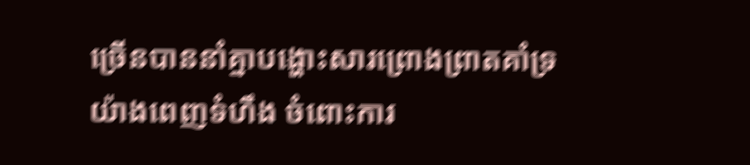ច្រើនបាននាំគ្នាបង្ហោះសារព្រោងព្រាតគាំទ្រយ៉ាងពេញទំហឹង ចំពោះការ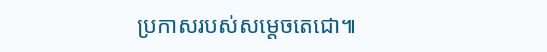ប្រកាសរបស់សម្ដេចតេជោ៕